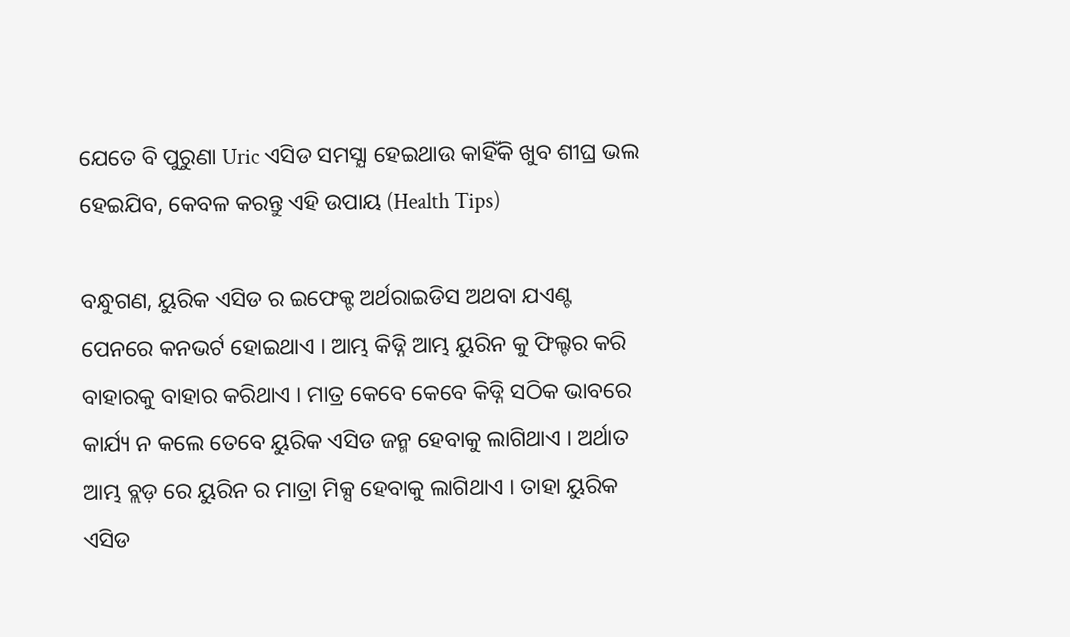ଯେତେ ବି ପୁରୁଣା Uric ଏସିଡ ସମସ୍ଯା ହେଇଥାଉ କାହିଁକି ଖୁବ ଶୀଘ୍ର ଭଲ ହେଇଯିବ, କେବଳ କରନ୍ତୁ ଏହି ଉପାୟ (Health Tips)

ବନ୍ଧୁଗଣ, ୟୁରିକ ଏସିଡ ର ଇଫେକ୍ଟ ଅର୍ଥରାଇଡିସ ଅଥବା ଯଏଣ୍ଟ ପେନରେ କନଭର୍ଟ ହୋଇଥାଏ । ଆମ୍ଭ କିଡ୍ନି ଆମ୍ଭ ୟୁରିନ କୁ ଫିଲ୍ଟର କରି ବାହାରକୁ ବାହାର କରିଥାଏ । ମାତ୍ର କେବେ କେବେ କିଡ୍ନି ସଠିକ ଭାବରେ କାର୍ଯ୍ୟ ନ କଲେ ତେବେ ୟୁରିକ ଏସିଡ ଜନ୍ମ ହେବାକୁ ଲାଗିଥାଏ । ଅର୍ଥାତ ଆମ୍ଭ ବ୍ଲଡ଼ ରେ ୟୁରିନ ର ମାତ୍ରା ମିକ୍ସ ହେବାକୁ ଲାଗିଥାଏ । ତାହା ୟୁରିକ ଏସିଡ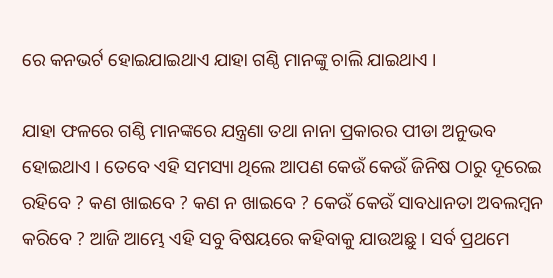ରେ କନଭର୍ଟ ହୋଇଯାଇଥାଏ ଯାହା ଗଣ୍ଠି ମାନଙ୍କୁ ଚାଲି ଯାଇଥାଏ ।

ଯାହା ଫଳରେ ଗଣ୍ଠି ମାନଙ୍କରେ ଯନ୍ତ୍ରଣା ତଥା ନାନା ପ୍ରକାରର ପୀଡା ଅନୁଭବ ହୋଇଥାଏ । ତେବେ ଏହି ସମସ୍ୟା ଥିଲେ ଆପଣ କେଉଁ କେଉଁ ଜିନିଷ ଠାରୁ ଦୂରେଇ ରହିବେ ? କଣ ଖାଇବେ ? କଣ ନ ଖାଇବେ ? କେଉଁ କେଉଁ ସାବଧାନତା ଅବଲମ୍ବନ କରିବେ ? ଆଜି ଆମ୍ଭେ ଏହି ସବୁ ବିଷୟରେ କହିବାକୁ ଯାଉଅଛୁ । ସର୍ବ ପ୍ରଥମେ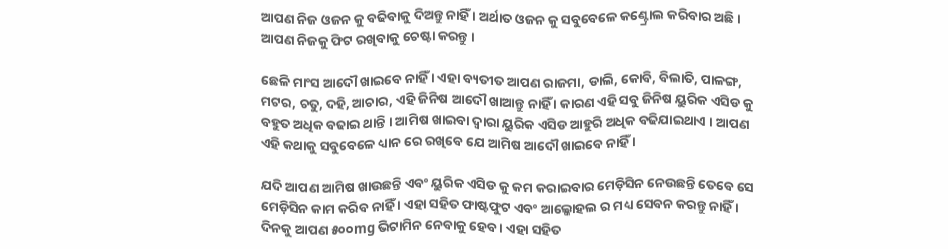ଆପଣ ନିଜ ଓଜନ କୁ ବଢିବାକୁ ଦିଅନ୍ତୁ ନାହିଁ । ଅର୍ଥାତ ଓଜନ କୁ ସବୁବେଳେ କଣ୍ଟ୍ରୋଲ କରିବାର ଅଛି । ଆପଣ ନିଜକୁ ଫିଟ ରଖିବାକୁ ଚେଷ୍ଟା କରନ୍ତୁ ।

ଛେଳି ମାଂସ ଆଦୌ ଖାଇବେ ନାହିଁ । ଏହା ବ୍ୟତୀତ ଆପଣ ରାଜମା, ଡାଲି, କୋବି, ବିଲାତି, ପାଳଙ୍ଗ, ମଟର, ଚତୁ, ଦହି, ଆଚାର, ଏହି ଜିନିଷ ଆଦୌ ଖାଆନ୍ତୁ ନାହିଁ । କାରଣ ଏହି ସବୁ ଜିନିଷ ୟୁରିକ ଏସିଡ କୁ ବହୁତ ଅଧିକ ବଢାଇ ଥାନ୍ତି । ଆମିଷ ଖାଇବା ଦ୍ଵାରା ୟୁରିକ ଏସିଡ ଆହୁରି ଅଧିକ ବଢିଯାଇଥାଏ । ଆପଣ ଏହି କଥାକୁ ସବୁବେଳେ ଧ୍ୟାନ ରେ ରଖିବେ ଯେ ଆମିଷ ଆଦୌ ଖାଇବେ ନାହିଁ ।

ଯଦି ଆପଣ ଆମିଷ ଖାଉଛନ୍ତି ଏବଂ ୟୁରିକ ଏସିଡ କୁ କମ କରାଇବାର ମେଡ଼ିସିନ ନେଉଛନ୍ତି ତେବେ ସେ ମେଡ଼ିସିନ କାମ କରିବ ନାହିଁ । ଏହା ସହିତ ଫାଷ୍ଟଫୁଟ ଏବଂ ଆଲ୍କୋହଲ ର ମଧ୍ୟ ସେବନ କରନ୍ତୁ ନାହିଁ । ଦିନକୁ ଆପଣ ୫୦୦mg ଭିଟାମିନ ନେବାକୁ ହେବ । ଏହା ସହିତ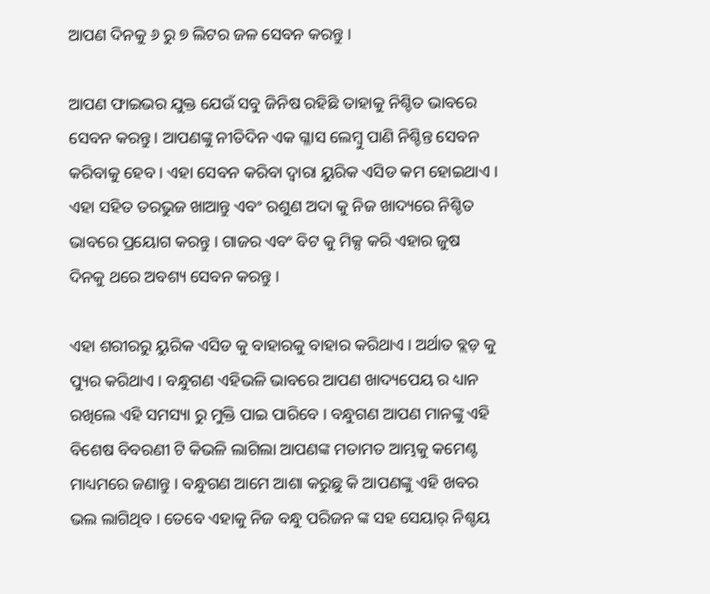ଆପଣ ଦିନକୁ ୬ ରୁ ୭ ଲିଟର ଜଳ ସେବନ କରନ୍ତୁ ।

ଆପଣ ଫାଇଭର ଯୁକ୍ତ ଯେଉଁ ସବୁ ଜିନିଷ ରହିଛି ତାହାକୁ ନିଶ୍ଚିତ ଭାବରେ ସେବନ କରନ୍ତୁ । ଆପଣଙ୍କୁ ନୀତିଦିନ ଏକ ଗ୍ଳାସ ଲେମ୍ବୁ ପାଣି ନିଶ୍ଚିନ୍ତ ସେବନ କରିବାକୁ ହେବ । ଏହା ସେବନ କରିବା ଦ୍ଵାରା ୟୁରିକ ଏସିଡ କମ ହୋଇଥାଏ । ଏହା ସହିତ ତରଭୁଜ ଖାଆନ୍ତୁ ଏବଂ ରଶୁଣ ଅଦା କୁ ନିଜ ଖାଦ୍ୟରେ ନିଶ୍ଚିତ ଭାବରେ ପ୍ରୟୋଗ କରନ୍ତୁ । ଗାଜର ଏବଂ ବିଟ କୁ ମିକ୍ସ କରି ଏହାର ଜୁଷ ଦିନକୁ ଥରେ ଅବଶ୍ୟ ସେବନ କରନ୍ତୁ ।

ଏହା ଶରୀରରୁ ୟୁରିକ ଏସିଡ କୁ ବାହାରକୁ ବାହାର କରିଥାଏ । ଅର୍ଥାତ ବ୍ଲଡ଼ କୁ ପ୍ୟୁର କରିଥାଏ । ବନ୍ଧୁଗଣ ଏହିଭଳି ଭାବରେ ଆପଣ ଖାଦ୍ୟପେୟ ର ଧ୍ୟାନ ରଖିଲେ ଏହି ସମସ୍ୟା ରୁ ମୁକ୍ତି ପାଇ ପାରିବେ । ବନ୍ଧୁଗଣ ଆପଣ ମାନଙ୍କୁ ଏହି ବିଶେଷ ବିବରଣୀ ଟି କିଭଳି ଲାଗିଲା ଆପଣଙ୍କ ମତାମତ ଆମ୍ଭକୁ କମେଣ୍ଟ ମାଧ୍ୟମରେ ଜଣାନ୍ତୁ । ବନ୍ଧୁଗଣ ଆମେ ଆଶା କରୁଛୁ କି ଆପଣଙ୍କୁ ଏହି ଖବର ଭଲ ଲାଗିଥିବ । ତେବେ ଏହାକୁ ନିଜ ବନ୍ଧୁ ପରିଜନ ଙ୍କ ସହ ସେୟାର୍ ନିଶ୍ଚୟ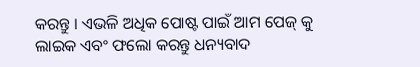କରନ୍ତୁ । ଏଭଳି ଅଧିକ ପୋଷ୍ଟ ପାଇଁ ଆମ ପେଜ୍ କୁ ଲାଇକ ଏବଂ ଫଲୋ କରନ୍ତୁ ଧନ୍ୟବାଦ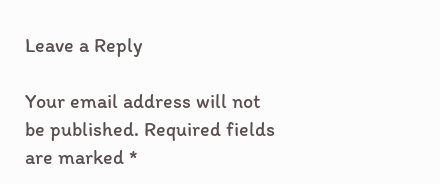Leave a Reply

Your email address will not be published. Required fields are marked *